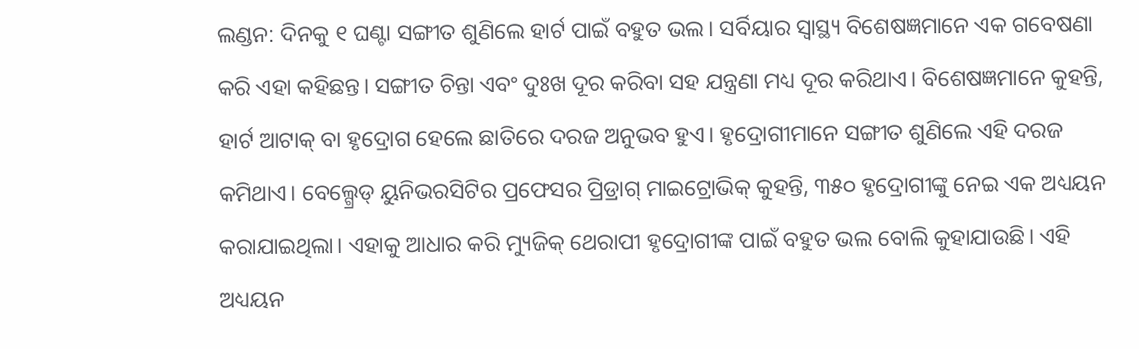ଲଣ୍ଡନ: ଦିନକୁ ୧ ଘଣ୍ଟା ସଙ୍ଗୀତ ଶୁଣିଲେ ହାର୍ଟ ପାଇଁ ବହୁତ ଭଲ। ସର୍ବିୟାର ସ୍ବାସ୍ଥ୍ୟ ବିଶେଷଜ୍ଞମାନେ ଏକ ଗବେଷଣା କରି ଏହା କହିଛନ୍ତ। ସଙ୍ଗୀତ ଚିନ୍ତା ଏବଂ ଦୁଃଖ ଦୂର କରିବା ସହ ଯନ୍ତ୍ରଣା ମଧ୍ୟ ଦୂର କରିଥାଏ। ବିଶେଷଜ୍ଞମାନେ କୁହନ୍ତି, ହାର୍ଟ ଆଟାକ୍ ବା ହୃଦ୍ରୋଗ ହେଲେ ଛାତିରେ ଦରଜ ଅନୁଭବ ହୁଏ। ହୃଦ୍ରୋଗୀମାନେ ସଙ୍ଗୀତ ଶୁଣିଲେ ଏହି ଦରଜ କମିଥାଏ। ବେଲ୍ଗ୍ରେଡ୍ ୟୁନିଭରସିଟିର ପ୍ରଫେସର ପ୍ରିଡ୍ରାଗ୍ ମାଇଟ୍ରୋଭିକ୍ କୁହନ୍ତି, ୩୫୦ ହୃଦ୍ରୋଗୀଙ୍କୁ ନେଇ ଏକ ଅଧ୍ୟୟନ କରାଯାଇଥିଲା। ଏହାକୁ ଆଧାର କରି ମ୍ୟୁଜିକ୍ ଥେରାପୀ ହୃଦ୍ରୋଗୀଙ୍କ ପାଇଁ ବହୁତ ଭଲ ବୋଲି କୁହାଯାଉଛି। ଏହି ଅଧ୍ୟୟନ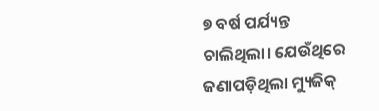୭ ବର୍ଷ ପର୍ଯ୍ୟନ୍ତ ଚାଲିଥିଲା। ଯେଉଁଥିରେ ଜଣାପଡ଼ିଥିଲା ମ୍ୟୁଜିକ୍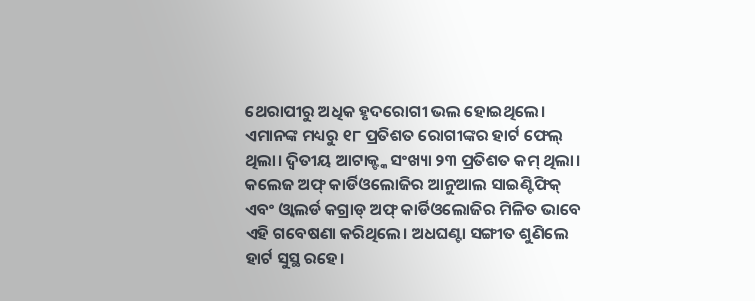ଥେରାପୀରୁ ଅଧିକ ହୃଦରୋଗୀ ଭଲ ହୋଇଥିଲେ। ଏମାନଙ୍କ ମଧ୍ୟରୁ ୧୮ ପ୍ରତିଶତ ରୋଗୀଙ୍କର ହାର୍ଟ ଫେଲ୍ ଥିଲା। ଦ୍ୱିତୀୟ ଆଟାକ୍ଙ୍କ ସଂଖ୍ୟା ୨୩ ପ୍ରତିଶତ କମ୍ ଥିଲା। କଲେଜ ଅଫ୍ କାର୍ଡିଓଲୋଜିର ଆନୁଆଲ ସାଇଣ୍ଟିଫିକ୍ ଏବଂ ଓ୍ବାଲର୍ଡ କଗ୍ରାଡ୍ ଅଫ୍ କାର୍ଡିଓଲୋଜିର ମିଳିତ ଭାବେ ଏହି ଗବେଷଣା କରିଥିଲେ। ଅଧଘଣ୍ଟା ସଙ୍ଗୀତ ଶୁଣିଲେ ହାର୍ଟ ସୁସ୍ଥ ରହେ।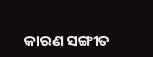କାରଣ ସଙ୍ଗୀତ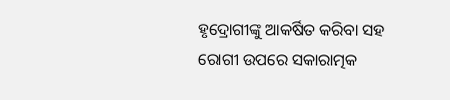ହୃଦ୍ରୋଗୀଙ୍କୁ ଆକର୍ଷିତ କରିବା ସହ ରୋଗୀ ଉପରେ ସକାରାତ୍ମକ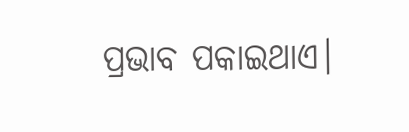ପ୍ରଭାବ ପକାଇଥାଏ।